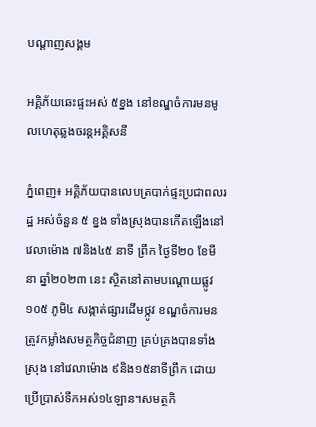បណ្តាញសង្គម

អគ្គិភ័យឆេះផ្ទះអស់ ៥ខ្នង នៅខណ្ឌចំការមនមូលហេតុឆ្លងចរន្តអគ្គិសនី

ភ្នំពេញ៖ អគ្គិភ័យបានលេបត្របាក់ផ្ទះប្រជាពលរដ្ឋ អស់ចំនួន ៥ ខ្នង ទាំងស្រុងបានកើតឡើងនៅវេលាម៉ោង ៧និង៤៥ នាទី ព្រឹក ថ្ងៃទី២០ ខែមីនា ឆ្នាំ២០២៣ នេះ ស្ថិតនៅតាមបណ្តោយផ្លូវ ១០៥ ភូមិ៤ សង្កាត់ផ្សារដេីមថ្កូវ ខណ្ឌចំការមន ត្រូវកម្លាំងសមត្ថកិច្ចជំនាញ គ្រប់គ្រងបានទាំងស្រុង នៅវេលាម៉ោង ៩និង១៥នាទីព្រឹក ដោយប្រេីប្រាស់ទឹកអស់១៤ឡាន។សមត្ថកិ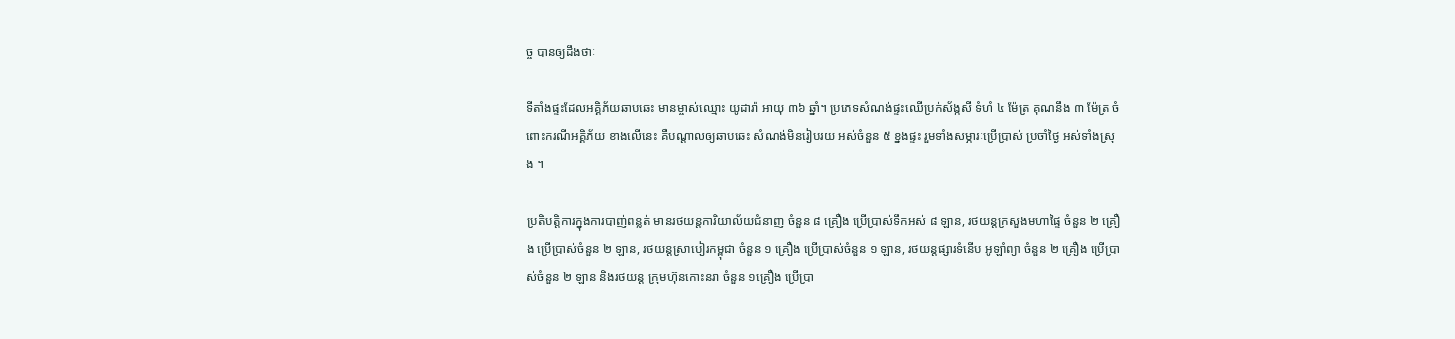ច្ច បានឲ្យដឹងថាៈ

ទីតាំងផ្ទះដែលអគ្គិភ័យឆាបឆេះ មានម្ចាស់ឈ្មោះ យូដារ៉ា អាយុ ៣៦ ឆ្នាំ។ ប្រភេទសំណង់ផ្ទះឈេីប្រក់ស័ង្កសី ទំហំ ៤ ម៉ែត្រ គុណនឹង ៣ ម៉ែត្រ ចំពោះករណីអគ្គិភ័យ ខាងលេីនេះ គឺបណ្តាលឲ្យឆាបឆេះ សំណង់មិនរៀបរយ អស់ចំនួន ៥ ខ្នងផ្ទះ រួមទាំងសម្ភារៈប្រេីប្រាស់ ប្រចាំថ្ងៃ អស់ទាំងស្រុង ។

ប្រតិបត្តិការក្នុងការបាញ់ពន្លត់ មានរថយន្ដការិយាល័យជំនាញ ចំនួន ៨ គ្រឿង ប្រើប្រាស់ទឹកអស់ ៨ ឡាន, រថយន្តក្រសួងមហាផ្ទៃ ចំនួន ២ គ្រឿង ប្រើប្រាស់ចំនួន ២ ឡាន, រថយន្តស្រាបៀរកម្ពុជា ចំនួន ១ គ្រឿង ប្រើប្រាស់ចំនួន ១ ឡាន, រថយន្តផ្សារទំនេីប អូឡាំព្យា ចំនួន ២ គ្រឿង ប្រើប្រាស់ចំនួន ២ ឡាន និងរថយន្ត ក្រុមហ៊ុនកោះនរា ចំនួន ១គ្រឿង ប្រើប្រា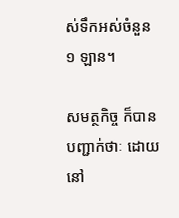ស់ទឹកអស់ចំនួន ១ ឡាន។

សមត្ថកិច្ច ក៏បានបញ្ជាក់ថាៈ ដោយនៅ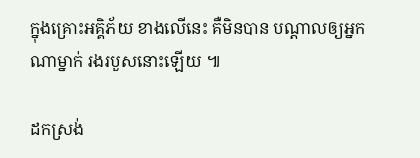ក្នុងគ្រោះអគ្គិភ័យ ខាងលេីនេះ គឺមិនបាន បណ្តាលឲ្យអ្នកណាម្នាក់ រងរបួសនោះឡេីយ ៕

ដកស្រង់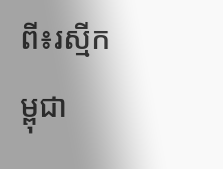ពី៖រស្មីកម្ពុជា